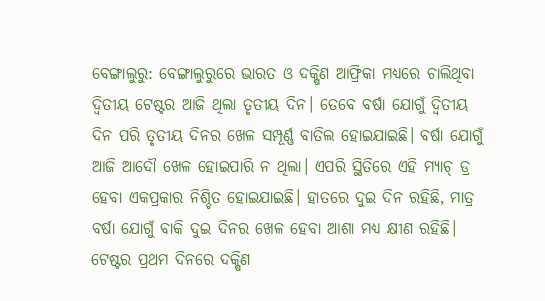ବେଙ୍ଗାଲୁରୁ: ବେଙ୍ଗାଲୁରୁରେ ଭାରତ ଓ ଦକ୍ଷିଣ ଆଫ୍ରିକା ମଧ୍ୟରେ ଚାଲିଥିବା ଦ୍ୱିତୀୟ ଟେଷ୍ଟର ଆଜି ଥିଲା ତୃତୀୟ ଦିନ। ତେବେ ବର୍ଷା ଯୋଗୁଁ ଦ୍ୱିତୀୟ ଦିନ ପରି ତୃତୀୟ ଦିନର ଖେଳ ସମ୍ପୂର୍ଣ୍ଣ ବାତିଲ ହୋଇଯାଇଛି। ବର୍ଷା ଯୋଗୁଁ ଆଜି ଆଦୌ ଖେଳ ହୋଇପାରି ନ ଥିଲା। ଏପରି ସ୍ଥିତିରେ ଏହି ମ୍ୟାଚ୍ ଡ୍ର ହେବା ଏକପ୍ରକାର ନିଶ୍ଚିତ ହୋଇଯାଇଛି। ହାତରେ ଦୁଇ ଦିନ ରହିଛି, ମାତ୍ର ବର୍ଷା ଯୋଗୁଁ ବାକି ଦୁଇ ଦିନର ଖେଳ ହେବା ଆଶା ମଧ୍ୟ କ୍ଷୀଣ ରହିଛି।
ଟେଷ୍ଟର ପ୍ରଥମ ଦିନରେ ଦକ୍ଷିଣ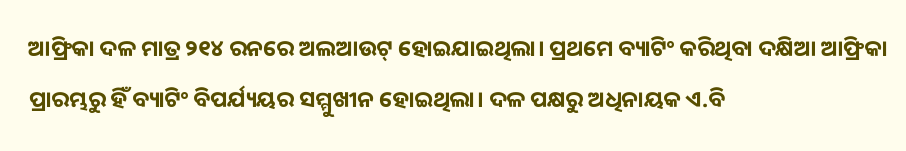ଆଫ୍ରିକା ଦଳ ମାତ୍ର ୨୧୪ ରନରେ ଅଲଆଉଟ୍ ହୋଇଯାଇଥିଲା। ପ୍ରଥମେ ବ୍ୟାଟିଂ କରିଥିବା ଦକ୍ଷିଆ ଆଫ୍ରିକା ପ୍ରାରମ୍ଭରୁ ହିଁ ବ୍ୟାଟିଂ ବିପର୍ଯ୍ୟୟର ସମ୍ମୁଖୀନ ହୋଇଥିଲା। ଦଳ ପକ୍ଷରୁ ଅଧିନାୟକ ଏ.ବି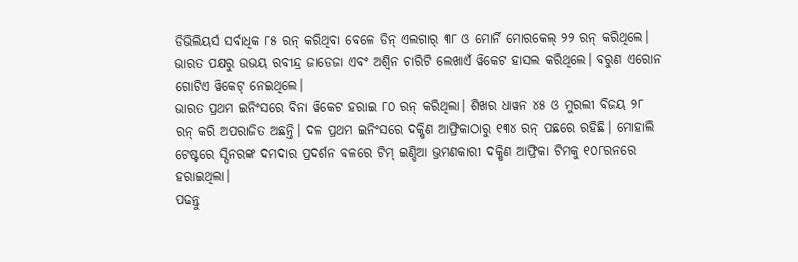ଡିଭିଲିୟର୍ସ ସର୍ବାଧିକ ୮୫ ରନ୍ କରିଥିବା ବେଳେ ଡିନ୍ ଏଲଗାର୍ ୩୮ ଓ ମୋର୍ନି ମୋରକେଲ୍ ୨୨ ରନ୍ କରିଥିଲେ। ଭାରତ ପକ୍ଷରୁ ଉଭୟ ରବୀନ୍ଦ୍ର ଜାଡେଜା ଏବଂ ଅଶ୍ୱିନ ଚାରିଟି ଲେଖାଏଁ ୱିକେଟ ହାସଲ କରିଥିଲେ। ବରୁଣ ଏରୋନ ଗୋଟିଏ ୱିକେଟ୍ ନେଇଥିଲେ।
ଭାରତ ପ୍ରଥମ ଇନିଂସରେ ବିନା ୱିକେଟ ହରାଇ ୮୦ ରନ୍ କରିଥିଲା। ଶିଖର ଧାୱନ ୪୫ ଓ ମୁରଲୀ ବିଜୟ ୨୮ ରନ୍ କରି ଅପରାଜିତ ଅଛନ୍ତି। ଦଳ ପ୍ରଥମ ଇନିଂସରେ ଦକ୍ଷିଣ ଆଫ୍ରିକାଠାରୁ ୧୩୪ ରନ୍ ପଛରେ ରହିଛି। ମୋହାଲି ଟେଷ୍ଟରେ ସ୍ପିନରଙ୍କ ଦମଦାର ପ୍ରଦର୍ଶନ ବଳରେ ଟିମ୍ ଇଣ୍ଡିଆ ଭ୍ରମଣକାରୀ ଦକ୍ଷିଣ ଆଫ୍ରିକା ଟିମକୁ ୧୦୮ରନରେ ହରାଇଥିଲା।
ପଢନ୍ତୁ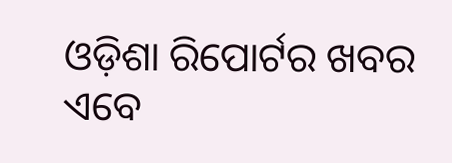ଓଡ଼ିଶା ରିପୋର୍ଟର ଖବର ଏବେ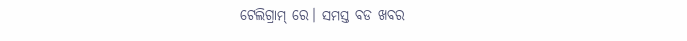ଟେଲିଗ୍ରାମ୍ ରେ। ସମସ୍ତ ବଡ ଖବର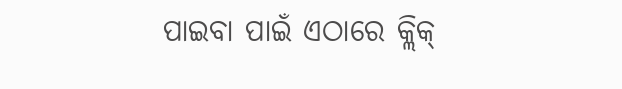ପାଇବା ପାଇଁ ଏଠାରେ କ୍ଲିକ୍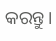କରନ୍ତୁ।